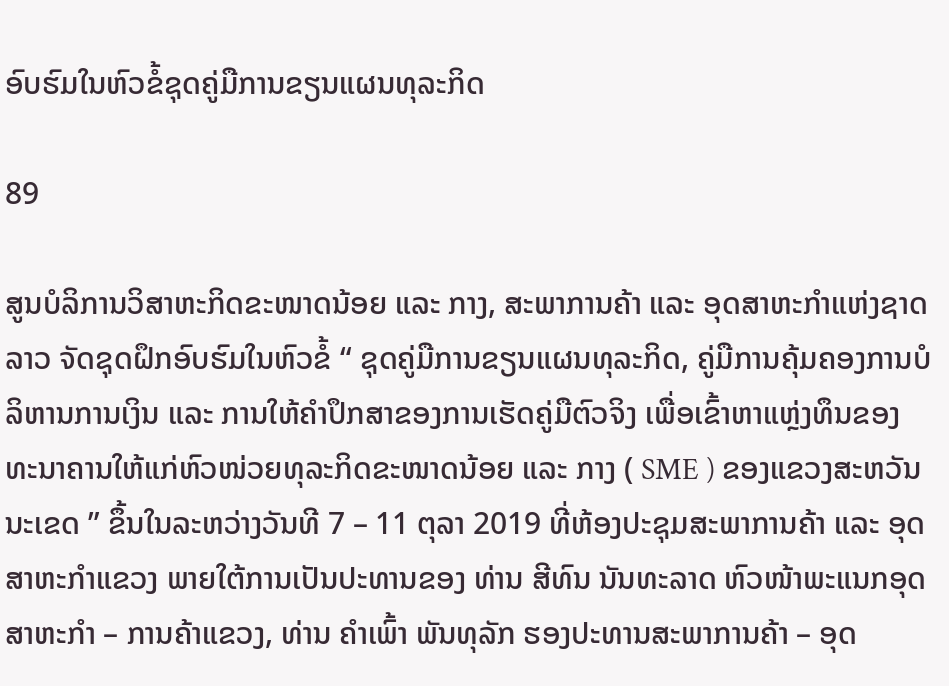ອົບຮົມໃນຫົວຂໍ້ຊຸດຄູ່ມືການຂຽນແຜນທຸລະກິດ

89

ສູນບໍລິການວິສາຫະກິດຂະໜາດນ້ອຍ ແລະ ກາງ, ສະພາການຄ້າ ແລະ ອຸດສາຫະກຳແຫ່ງຊາດລາວ ຈັດຊຸດຝຶກອົບຮົມໃນຫົວຂໍ້ “ ຊຸດຄູ່ມືການຂຽນແຜນທຸລະກິດ, ຄູ່ມືການຄຸ້ມຄອງການບໍລິຫານການເງິນ ແລະ ການໃຫ້ຄຳປຶກສາຂອງການເຮັດຄູ່ມືຕົວຈິງ ເພື່ອເຂົ້າຫາແຫຼ່ງທຶນຂອງທະນາຄານໃຫ້ແກ່ຫົວໜ່ວຍທຸລະກິດຂະໜາດນ້ອຍ ແລະ ກາງ ( SME ) ຂອງແຂວງສະຫວັນນະເຂດ ” ຂຶ້ນໃນລະຫວ່າງວັນທີ 7 – 11 ຕຸລາ 2019 ທີ່ຫ້ອງປະຊຸມສະພາການຄ້າ ແລະ ອຸດສາຫະກຳແຂວງ ພາຍໃຕ້ການເປັນປະທານຂອງ ທ່ານ ສີທົນ ນັນທະລາດ ຫົວໜ້າພະແນກອຸດສາຫະກຳ – ການຄ້າແຂວງ, ທ່ານ ຄຳເພົ້າ ພັນທຸລັກ ຮອງປະທານສະພາການຄ້າ – ອຸດ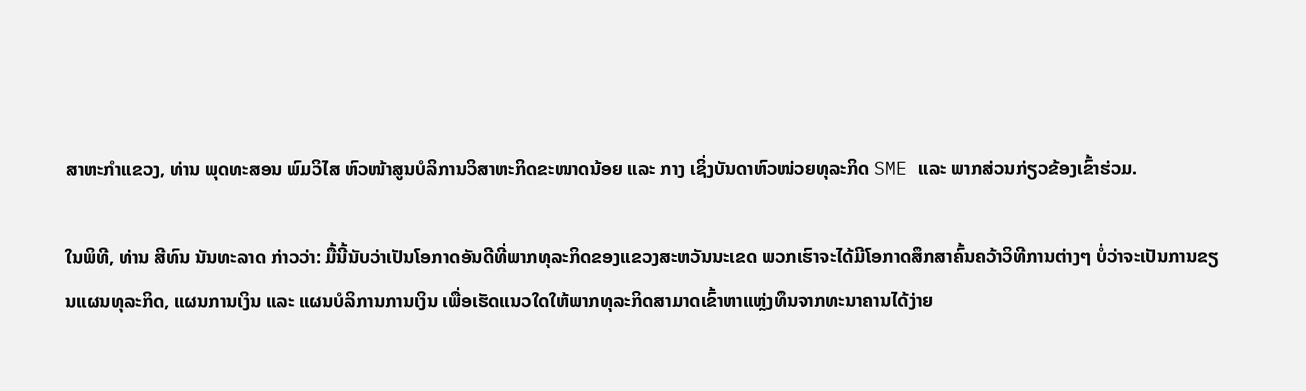ສາຫະກຳແຂວງ, ທ່ານ ພຸດທະສອນ ພົມວິໄສ ຫົວໜ້າສູນບໍລິການວິສາຫະກິດຂະໜາດນ້ອຍ ແລະ ກາງ ເຊິ່ງບັນດາຫົວໜ່ວຍທຸລະກິດ SME ແລະ ພາກສ່ວນກ່ຽວຂ້ອງເຂົ້າຮ່ວມ.

ໃນພິທີ, ທ່ານ ສີທົນ ນັນທະລາດ ກ່າວວ່າ: ມື້ນີ້ນັບວ່າເປັນໂອກາດອັນດີທີ່ພາກທຸລະກິດຂອງແຂວງສະຫວັນນະເຂດ ພວກເຮົາຈະໄດ້ມີໂອກາດສຶກສາຄົ້ນຄວ້າວິທີການຕ່າງໆ ບໍ່ວ່າຈະເປັນການຂຽນແຜນທຸລະກິດ, ແຜນການເງິນ ແລະ ແຜນບໍລິການການເງິນ ເພື່ອເຮັດແນວໃດໃຫ້ພາກທຸລະກິດສາມາດເຂົ້າຫາແຫຼ່ງທຶນຈາກທະນາຄານໄດ້ງ່າຍ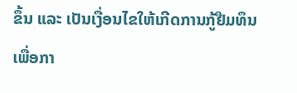ຂຶ້ນ ແລະ ເປັນເງື່ອນໄຂໃຫ້ເກີດການກູ້ຢືມທຶນ ເພື່ອກາ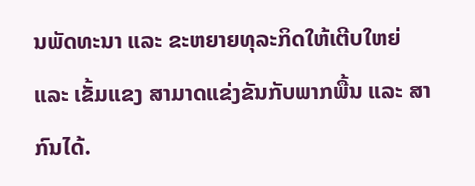ນພັດທະນາ ແລະ ຂະຫຍາຍທຸລະກິດໃຫ້ເຕີບໃຫຍ່ ແລະ ເຂັ້ມແຂງ ສາມາດແຂ່ງຂັນກັບພາກພື້ນ ແລະ ສາກົນໄດ້.